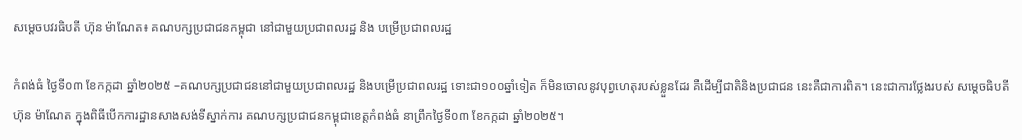សម្តេចបវរធិបតី ហ៊ុន ម៉ាណែត៖ គណបក្សប្រជាជនកម្ពុជា នៅជាមួយប្រជាពលរដ្ឋ និង បម្រើប្រជាពលរដ្ឋ

កំពង់ធំ ថ្ងៃទី០៣ ខែកក្កដា ឆ្នាំ២០២៥ –គណបក្សប្រជាជននៅជាមួយប្រជាពលរដ្ឋ និងបម្រើប្រជាពលរដ្ឋ ទោះជា១០០ឆ្នាំទៀត ក៏មិនចោលនូវបុព្វហេតុរបស់ខ្លួនដែរ គឺដើម្បីជាតិនិងប្រជាជន នេះគឺជាការពិត។ នេះជាការថ្លែងរបស់ សម្តេចធិបតី ហ៊ុន ម៉ាណែត ក្នុងពិធីបើកការដ្ឋានសាងសង់ទីស្នាក់ការ គណបក្សប្រជាជនកម្ពុជាខេត្តកំពង់ធំ នាព្រឹកថ្ងៃទី០៣ ខែកក្កដា ឆ្នាំ២០២៥។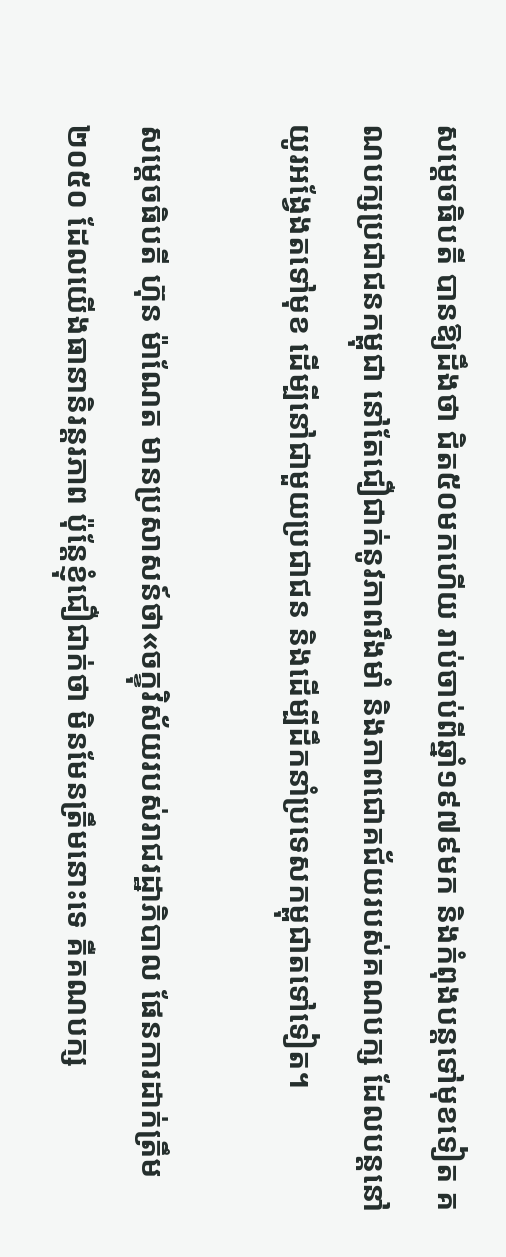សម្តេចធិបតី បានឱ្យដឹងថា ជិត៥០មកហើយ រាប់ចាប់ពីឆ្នាំ១៩៧៩មក និងកំពុងបន្តទៅមុខទៀត គណបក្សប្រជាជនកម្ពុជា នៅតែជឿជាក់នូវភាពរឹងមាំ និងភាពជោគជ័យរបស់គណបក្ស ដែលបន្តនៅយូរអង្វែងតទៅមុខ ដើម្បីនៅជាមួយប្រជាជន និងដើម្បីដឹកនាំប្រទេសកម្ពុជាតទៅទៀត។

សម្តេចធិបតី ហ៊ុន ម៉ាណែត មានប្រសាសន៍ថា«ចក្ខុវិស័យរបស់រាជរដ្ឋាភិបាល ផែនការដាក់ត្រឹម២០៥០ ដែលយើងធានានិរន្តរភាព ប៉ុន្តែខ្ញុំជឿជាក់ថា មិនមែនត្រឹមនោះទេ គឺគណបក្ស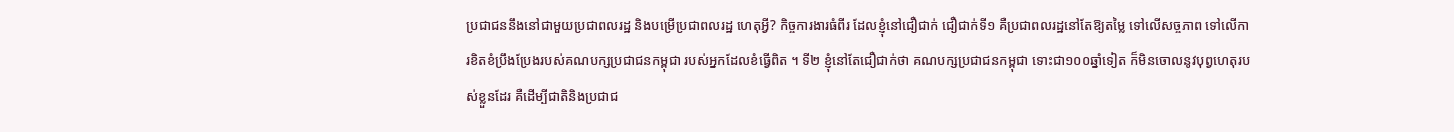ប្រជាជននឹងនៅជាមួយប្រជាពលរដ្ឋ និងបម្រើប្រជាពលរដ្ឋ ហេតុអ្វី? កិច្ចការងារធំពីរ ដែលខ្ញុំនៅជឿជាក់ ជឿជាក់ទី១ គឺប្រជាពលរដ្ឋនៅតែឱ្យតម្លៃ ទៅលើសច្ចភាព ទៅលើការខិតខំប្រឹងប្រែងរបស់គណបក្សប្រជាជនកម្ពុជា របស់អ្នកដែលខំធ្វើពិត ។ ទី២ ខ្ញុំនៅតែជឿជាក់ថា គណបក្សប្រជាជនកម្ពុជា ទោះជា១០០ឆ្នាំទៀត ក៏មិនចោលនូវបុព្វហេតុរបស់ខ្លួនដែរ គឺដើម្បីជាតិនិងប្រជាជ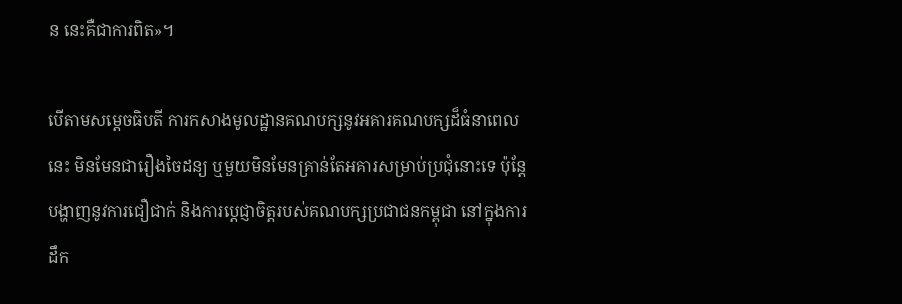ន នេះគឺជាការពិត»។

បើតាមសម្តេចធិបតី ការកសាងមូលដ្ឋានគណបក្សនូវអគារគណបក្សដ៏ធំនាពេលនេះ មិនមែនជារឿងចៃដន្យ ឬមួយមិនមែនគ្រាន់តែអគារសម្រាប់ប្រជុំនោះទេ ប៉ុន្តែបង្ហាញនូវការជឿជាក់ និងការប្តេជ្ញាចិត្តរបស់គណបក្សប្រជាជនកម្ពុជា នៅក្នុងការដឹក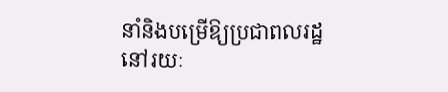នាំនិងបម្រើឱ្យប្រជាពលរដ្ឋនៅរយៈ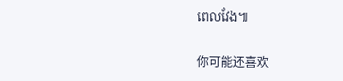ពេលវែង៕

你可能还喜欢